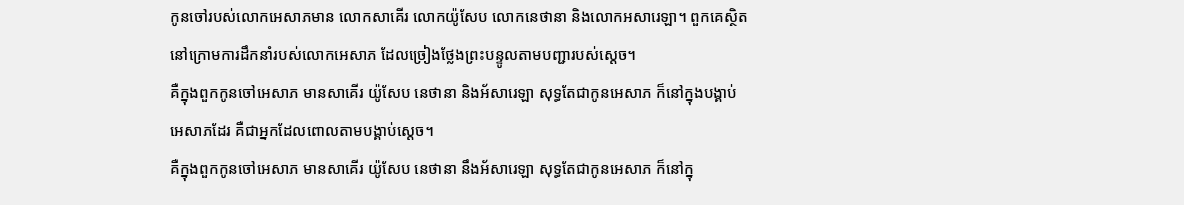កូនចៅរបស់លោកអេសាភមាន លោកសាគើរ លោកយ៉ូសែប លោកនេថានា និងលោកអសារេឡា។ ពួកគេស្ថិតនៅក្រោមការដឹកនាំរបស់លោកអេសាភ ដែលច្រៀងថ្លែងព្រះបន្ទូលតាមបញ្ជារបស់ស្ដេច។
គឺក្នុងពួកកូនចៅអេសាភ មានសាគើរ យ៉ូសែប នេថានា និងអ័សារេឡា សុទ្ធតែជាកូនអេសាភ ក៏នៅក្នុងបង្គាប់អេសាភដែរ គឺជាអ្នកដែលពោលតាមបង្គាប់ស្តេច។
គឺក្នុងពួកកូនចៅអេសាភ មានសាគើរ យ៉ូសែប នេថានា នឹងអ័សារេឡា សុទ្ធតែជាកូនអេសាភ ក៏នៅក្នុ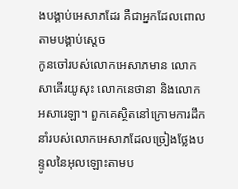ងបង្គាប់អេសាភដែរ គឺជាអ្នកដែលពោលតាមបង្គាប់ស្តេច
កូនចៅរបស់លោកអេសាភមាន លោកសាគើរយូសុះ លោកនេថានា និងលោកអសារេឡា។ ពួកគេស្ថិតនៅក្រោមការដឹកនាំរបស់លោកអេសាភដែលច្រៀងថ្លែងបន្ទូលនៃអុលឡោះតាមប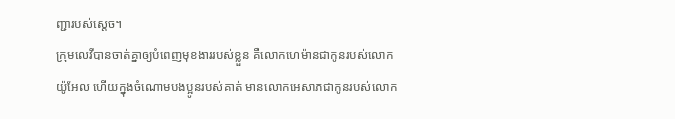ញ្ជារបស់ស្តេច។
ក្រុមលេវីបានចាត់គ្នាឲ្យបំពេញមុខងាររបស់ខ្លួន គឺលោកហេម៉ានជាកូនរបស់លោកយ៉ូអែល ហើយក្នុងចំណោមបងប្អូនរបស់គាត់ មានលោកអេសាភជាកូនរបស់លោក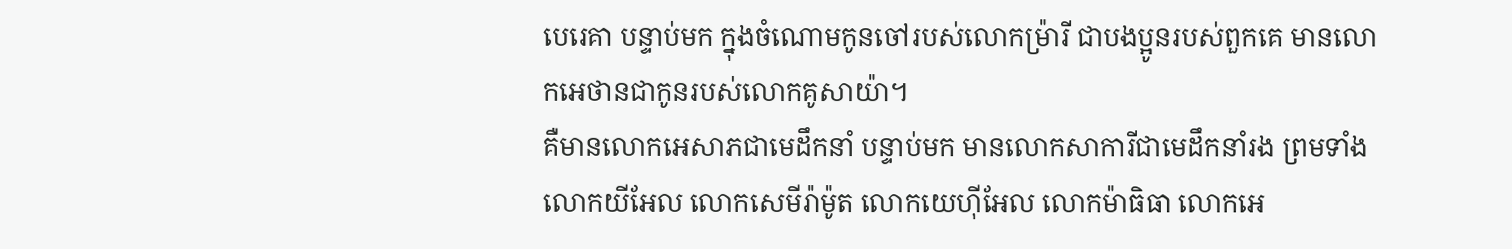បេរេគា បន្ទាប់មក ក្នុងចំណោមកូនចៅរបស់លោកម៉្រារី ជាបងប្អូនរបស់ពួកគេ មានលោកអេថានជាកូនរបស់លោកគូសាយ៉ា។
គឺមានលោកអេសាភជាមេដឹកនាំ បន្ទាប់មក មានលោកសាការីជាមេដឹកនាំរង ព្រមទាំងលោកយីអែល លោកសេមីរ៉ាម៉ូត លោកយេហ៊ីអែល លោកម៉ាធិធា លោកអេ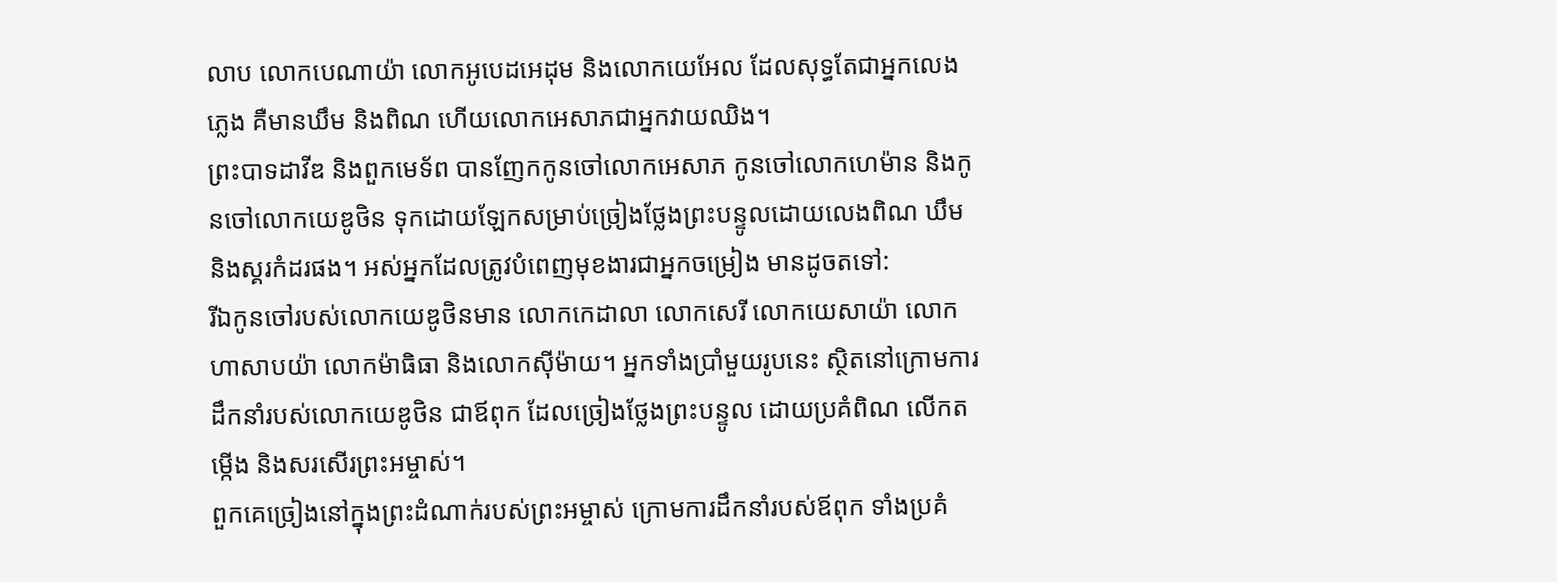លាប លោកបេណាយ៉ា លោកអូបេដអេដុម និងលោកយេអែល ដែលសុទ្ធតែជាអ្នកលេងភ្លេង គឺមានឃឹម និងពិណ ហើយលោកអេសាភជាអ្នកវាយឈិង។
ព្រះបាទដាវីឌ និងពួកមេទ័ព បានញែកកូនចៅលោកអេសាភ កូនចៅលោកហេម៉ាន និងកូនចៅលោកយេឌូថិន ទុកដោយឡែកសម្រាប់ច្រៀងថ្លែងព្រះបន្ទូលដោយលេងពិណ ឃឹម និងស្គរកំដរផង។ អស់អ្នកដែលត្រូវបំពេញមុខងារជាអ្នកចម្រៀង មានដូចតទៅ:
រីឯកូនចៅរបស់លោកយេឌូថិនមាន លោកកេដាលា លោកសេរី លោកយេសាយ៉ា លោកហាសាបយ៉ា លោកម៉ាធិធា និងលោកស៊ីម៉ាយ។ អ្នកទាំងប្រាំមួយរូបនេះ ស្ថិតនៅក្រោមការដឹកនាំរបស់លោកយេឌូថិន ជាឪពុក ដែលច្រៀងថ្លែងព្រះបន្ទូល ដោយប្រគំពិណ លើកតម្កើង និងសរសើរព្រះអម្ចាស់។
ពួកគេច្រៀងនៅក្នុងព្រះដំណាក់របស់ព្រះអម្ចាស់ ក្រោមការដឹកនាំរបស់ឪពុក ទាំងប្រគំ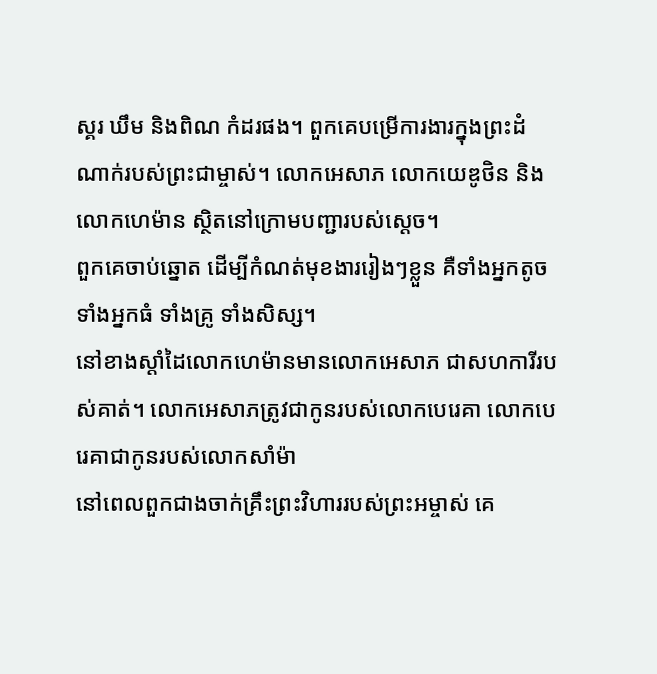ស្គរ ឃឹម និងពិណ កំដរផង។ ពួកគេបម្រើការងារក្នុងព្រះដំណាក់របស់ព្រះជាម្ចាស់។ លោកអេសាភ លោកយេឌូថិន និងលោកហេម៉ាន ស្ថិតនៅក្រោមបញ្ជារបស់ស្ដេច។
ពួកគេចាប់ឆ្នោត ដើម្បីកំណត់មុខងាររៀងៗខ្លួន គឺទាំងអ្នកតូច ទាំងអ្នកធំ ទាំងគ្រូ ទាំងសិស្ស។
នៅខាងស្ដាំដៃលោកហេម៉ានមានលោកអេសាភ ជាសហការីរបស់គាត់។ លោកអេសាភត្រូវជាកូនរបស់លោកបេរេគា លោកបេរេគាជាកូនរបស់លោកសាំម៉ា
នៅពេលពួកជាងចាក់គ្រឹះព្រះវិហាររបស់ព្រះអម្ចាស់ គេ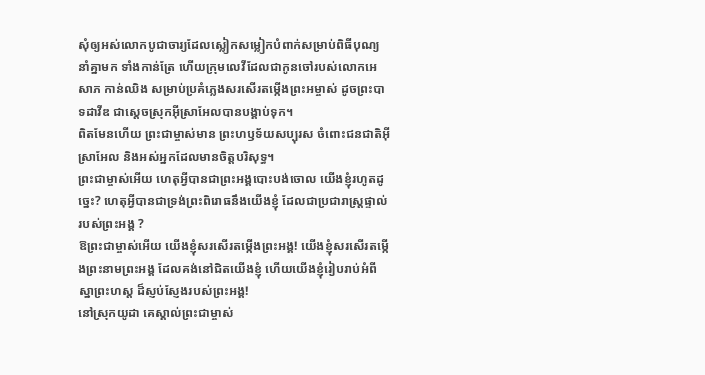សុំឲ្យអស់លោកបូជាចារ្យដែលស្លៀកសម្លៀកបំពាក់សម្រាប់ពិធីបុណ្យ នាំគ្នាមក ទាំងកាន់ត្រែ ហើយក្រុមលេវីដែលជាកូនចៅរបស់លោកអេសាភ កាន់ឈិង សម្រាប់ប្រគំភ្លេងសរសើរតម្កើងព្រះអម្ចាស់ ដូចព្រះបាទដាវីឌ ជាស្ដេចស្រុកអ៊ីស្រាអែលបានបង្គាប់ទុក។
ពិតមែនហើយ ព្រះជាម្ចាស់មាន ព្រះហឫទ័យសប្បុរស ចំពោះជនជាតិអ៊ីស្រាអែល និងអស់អ្នកដែលមានចិត្តបរិសុទ្ធ។
ព្រះជាម្ចាស់អើយ ហេតុអ្វីបានជាព្រះអង្គបោះបង់ចោល យើងខ្ញុំរហូតដូច្នេះ? ហេតុអ្វីបានជាទ្រង់ព្រះពិរោធនឹងយើងខ្ញុំ ដែលជាប្រជារាស្ដ្រផ្ទាល់របស់ព្រះអង្គ ?
ឱព្រះជាម្ចាស់អើយ យើងខ្ញុំសរសើរតម្កើងព្រះអង្គ! យើងខ្ញុំសរសើរតម្កើងព្រះនាមព្រះអង្គ ដែលគង់នៅជិតយើងខ្ញុំ ហើយយើងខ្ញុំរៀបរាប់អំពីស្នាព្រះហស្ដ ដ៏ស្ញប់ស្ញែងរបស់ព្រះអង្គ!
នៅស្រុកយូដា គេស្គាល់ព្រះជាម្ចាស់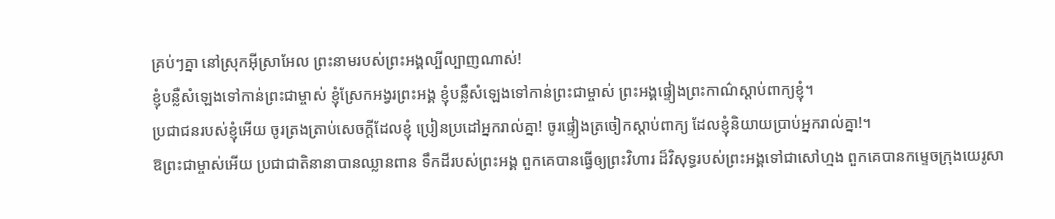គ្រប់ៗគ្នា នៅស្រុកអ៊ីស្រាអែល ព្រះនាមរបស់ព្រះអង្គល្បីល្បាញណាស់!
ខ្ញុំបន្លឺសំឡេងទៅកាន់ព្រះជាម្ចាស់ ខ្ញុំស្រែកអង្វរព្រះអង្គ ខ្ញុំបន្លឺសំឡេងទៅកាន់ព្រះជាម្ចាស់ ព្រះអង្គផ្ទៀងព្រះកាណ៌ស្ដាប់ពាក្យខ្ញុំ។
ប្រជាជនរបស់ខ្ញុំអើយ ចូរត្រងត្រាប់សេចក្ដីដែលខ្ញុំ ប្រៀនប្រដៅអ្នករាល់គ្នា! ចូរផ្ទៀងត្រចៀកស្ដាប់ពាក្យ ដែលខ្ញុំនិយាយប្រាប់អ្នករាល់គ្នា!។
ឱព្រះជាម្ចាស់អើយ ប្រជាជាតិនានាបានឈ្លានពាន ទឹកដីរបស់ព្រះអង្គ ពួកគេបានធ្វើឲ្យព្រះវិហារ ដ៏វិសុទ្ធរបស់ព្រះអង្គទៅជាសៅហ្មង ពួកគេបានកម្ទេចក្រុងយេរូសា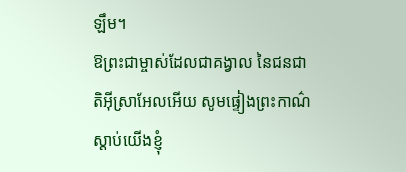ឡឹម។
ឱព្រះជាម្ចាស់ដែលជាគង្វាល នៃជនជាតិអ៊ីស្រាអែលអើយ សូមផ្ទៀងព្រះកាណ៌ស្ដាប់យើងខ្ញុំ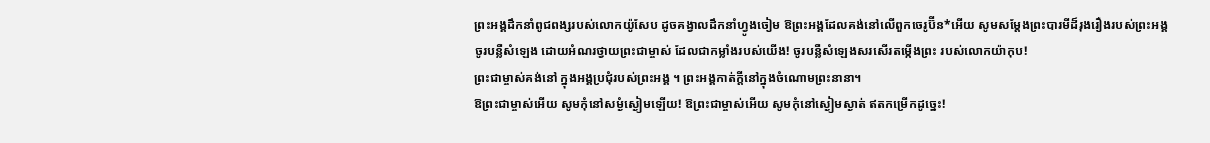ព្រះអង្គដឹកនាំពូជពង្សរបស់លោកយ៉ូសែប ដូចគង្វាលដឹកនាំហ្វូងចៀម ឱព្រះអង្គដែលគង់នៅលើពួកចេរូប៊ីន*អើយ សូមសម្តែងព្រះបារមីដ៏រុងរឿងរបស់ព្រះអង្គ
ចូរបន្លឺសំឡេង ដោយអំណរថ្វាយព្រះជាម្ចាស់ ដែលជាកម្លាំងរបស់យើង! ចូរបន្លឺសំឡេងសរសើរតម្កើងព្រះ របស់លោកយ៉ាកុប!
ព្រះជាម្ចាស់គង់នៅ ក្នុងអង្គប្រជុំរបស់ព្រះអង្គ ។ ព្រះអង្គកាត់ក្ដីនៅក្នុងចំណោមព្រះនានា។
ឱព្រះជាម្ចាស់អើយ សូមកុំនៅសម្ងំស្ងៀមឡើយ! ឱព្រះជាម្ចាស់អើយ សូមកុំនៅស្ងៀមស្ងាត់ ឥតកម្រើកដូច្នេះ!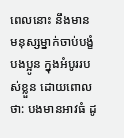ពេលនោះ នឹងមានមនុស្សម្នាក់ចាប់បង្ខំបងប្អូន ក្នុងអំបូររបស់ខ្លួន ដោយពោលថា: បងមានអាវធំ ដូ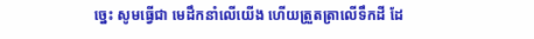ច្នេះ សូមធ្វើជា មេដឹកនាំលើយើង ហើយត្រួតត្រាលើទឹកដី ដែ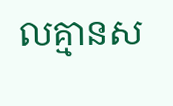លគ្មានស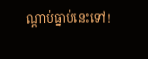ណ្ដាប់ធ្នាប់នេះទៅ!